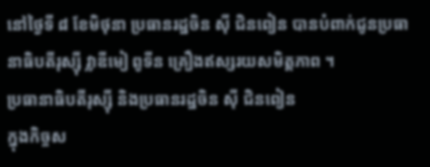នៅថ្ងៃទី ៨ ខែមិថុនា ប្រធានរដ្ឋចិន ស៊ី ជិនពៀន បានបំពាក់ជូនប្រធានាធិបតីរុស្ស៊ី វ្លាឌីមៀ ពូទីន គ្រឿងឥស្សរយសមិត្តភាព ។
ប្រធានាធិបតីរុស្ស៊ី និងប្រធានរដ្ឋចិន ស៊ី ជិនពៀន
ក្នុងកិច្ចស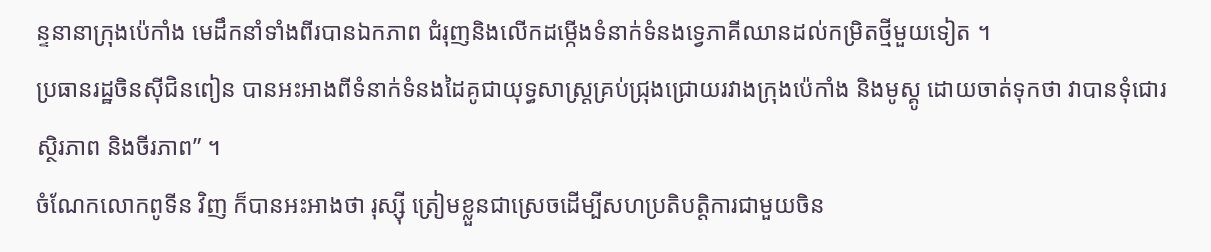ន្ទនានាក្រុងប៉េកាំង មេដឹកនាំទាំងពីរបានឯកភាព ជំរុញនិងលើកដម្កើងទំនាក់ទំនងទ្វេភាគីឈានដល់កម្រិតថ្មីមួយទៀត ។
ប្រធានរដ្ឋចិនស៊ីជិនពៀន បានអះអាងពីទំនាក់ទំនងដៃគូជាយុទ្ធសាស្ត្រគ្រប់ជ្រុងជ្រោយរវាងក្រុងប៉េកាំង និងមូស្គូ ដោយចាត់ទុកថា វាបានទុំជោរ ស្ថិរភាព និងចីរភាព” ។
ចំណែកលោកពូទីន វិញ ក៏បានអះអាងថា រុស្ស៊ី ត្រៀមខ្លួនជាស្រេចដើម្បីសហប្រតិបត្តិការជាមួយចិន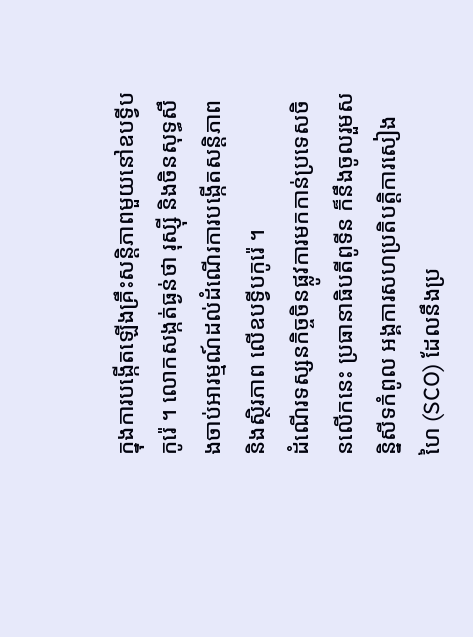ក្នុងការបង្កើតឡើងគ្រឹះសន្តិភាពមួយនៅឧបទ្វីបកូរ៉េ ។ លោកសង្កត់ធ្ងន់ថា រុស្ស៊ី និងចិនសុទ្ធសឹងចាប់អារម្មណ៍ដល់ដំណើរការបង្កើតសន្តិភាព និងស្ថិរភាព លើឧបទ្វីបកូរ៉េ ។
ដំណើរទស្សនកិច្ចចិនផ្លូវការមកកាន់ប្រទេសចិនលើកនេះ ប្រធានាធិបតីពូទីន ក៏នឹងចូលរួមសន្និសីទកំពូល អង្គការសហប្រតិបត្តិការសៀងហៃ (SCO) ដែលនឹងប្រ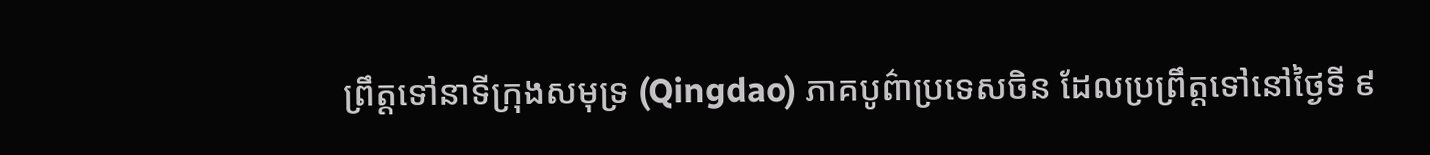ព្រឹត្តទៅនាទីក្រុងសមុទ្រ (Qingdao) ភាគបូព៌ាប្រទេសចិន ដែលប្រព្រឹត្តទៅនៅថ្ងៃទី ៩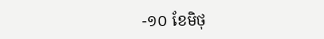-១០ ខែមិថុ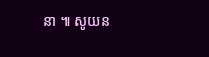នា ៕ សូយន